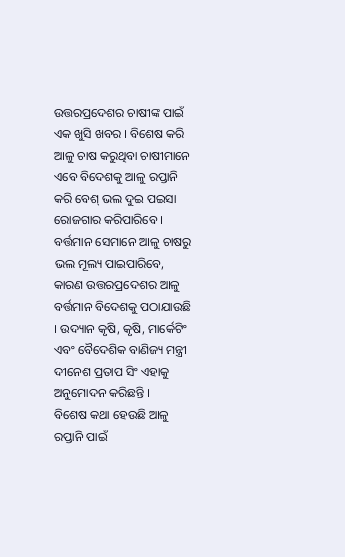ଉତ୍ତରପ୍ରଦେଶର ଚାଷୀଙ୍କ ପାଇଁ ଏକ ଖୁସି ଖବର । ବିଶେଷ କରି ଆଳୁ ଚାଷ କରୁଥିବା ଚାଷୀମାନେ ଏବେ ବିଦେଶକୁ ଆଳୁ ରପ୍ତାନି କରି ବେଶ୍ ଭଲ ଦୁଇ ପଇସା ରୋଜଗାର କରିପାରିବେ । ବର୍ତ୍ତମାନ ସେମାନେ ଆଳୁ ଚାଷରୁ ଭଲ ମୂଲ୍ୟ ପାଇପାରିବେ, କାରଣ ଉତ୍ତରପ୍ରଦେଶର ଆଳୁ ବର୍ତ୍ତମାନ ବିଦେଶକୁ ପଠାଯାଉଛି । ଉଦ୍ୟାନ କୃଷି, କୃଷି, ମାର୍କେଟିଂ ଏବଂ ବୈଦେଶିକ ବାଣିଜ୍ୟ ମନ୍ତ୍ରୀ ଦୀନେଶ ପ୍ରତାପ ସିଂ ଏହାକୁ ଅନୁମୋଦନ କରିଛନ୍ତି ।
ବିଶେଷ କଥା ହେଉଛି ଆଳୁ ରପ୍ତାନି ପାଇଁ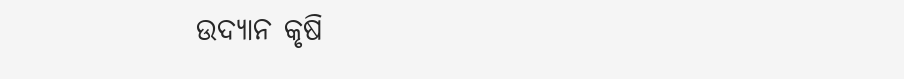ଉଦ୍ୟାନ କୃଷି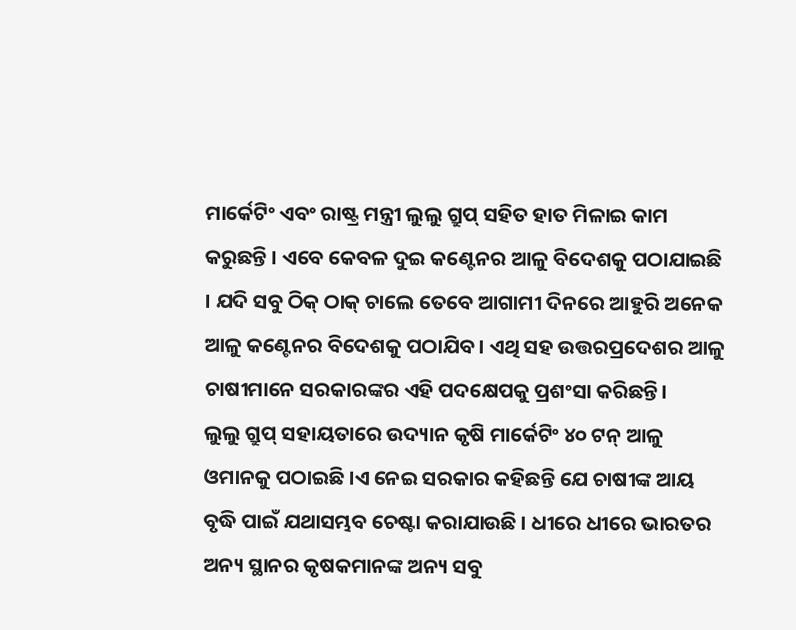ମାର୍କେଟିଂ ଏବଂ ରାଷ୍ଟ୍ର ମନ୍ତ୍ରୀ ଲୁଲୁ ଗ୍ରୁପ୍ ସହିତ ହାତ ମିଳାଇ କାମ କରୁଛନ୍ତି । ଏବେ କେବଳ ଦୁଇ କଣ୍ଟେନର ଆଳୁ ବିଦେଶକୁ ପଠାଯାଇଛି । ଯଦି ସବୁ ଠିକ୍ ଠାକ୍ ଚାଲେ ତେବେ ଆଗାମୀ ଦିନରେ ଆହୁରି ଅନେକ ଆଳୁ କଣ୍ଟେନର ବିଦେଶକୁ ପଠାଯିବ । ଏଥି ସହ ଉତ୍ତରପ୍ରଦେଶର ଆଳୁ ଚାଷୀମାନେ ସରକାରଙ୍କର ଏହି ପଦକ୍ଷେପକୁ ପ୍ରଶଂସା କରିଛନ୍ତି।
ଲୁଲୁ ଗ୍ରୁପ୍ ସହାୟତାରେ ଉଦ୍ୟାନ କୃଷି ମାର୍କେଟିଂ ୪୦ ଟନ୍ ଆଳୁ ଓମାନକୁ ପଠାଇଛି ।ଏ ନେଇ ସରକାର କହିଛନ୍ତି ଯେ ଚାଷୀଙ୍କ ଆୟ ବୃଦ୍ଧି ପାଇଁ ଯଥାସମ୍ଭବ ଚେଷ୍ଟା କରାଯାଉଛି । ଧୀରେ ଧୀରେ ଭାରତର ଅନ୍ୟ ସ୍ଥାନର କୃଷକମାନଙ୍କ ଅନ୍ୟ ସବୁ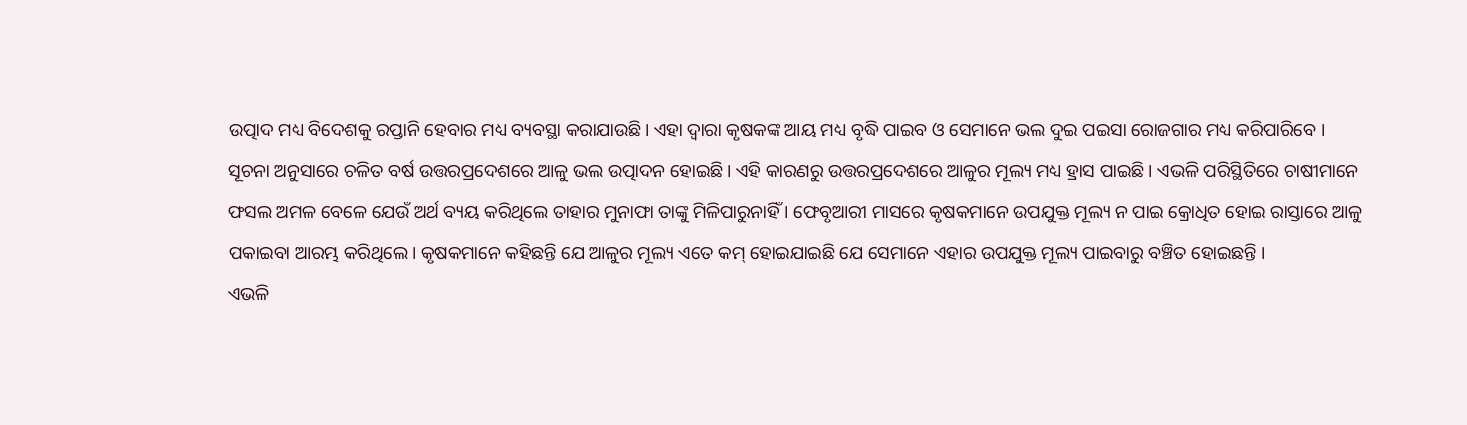ଉତ୍ପାଦ ମଧ୍ୟ ବିଦେଶକୁ ରପ୍ତାନି ହେବାର ମଧ୍ୟ ବ୍ୟବସ୍ଥା କରାଯାଉଛି। ଏହା ଦ୍ୱାରା କୃଷକଙ୍କ ଆୟ ମଧ୍ୟ ବୃଦ୍ଧି ପାଇବ ଓ ସେମାନେ ଭଲ ଦୁଇ ପଇସା ରୋଜଗାର ମଧ୍ୟ କରିପାରିବେ ।
ସୂଚନା ଅନୁସାରେ ଚଳିତ ବର୍ଷ ଉତ୍ତରପ୍ରଦେଶରେ ଆଳୁ ଭଲ ଉତ୍ପାଦନ ହୋଇଛି। ଏହି କାରଣରୁ ଉତ୍ତରପ୍ରଦେଶରେ ଆଳୁର ମୂଲ୍ୟ ମଧ୍ୟ ହ୍ରାସ ପାଇଛି । ଏଭଳି ପରିସ୍ଥିତିରେ ଚାଷୀମାନେ ଫସଲ ଅମଳ ବେଳେ ଯେଉଁ ଅର୍ଥ ବ୍ୟୟ କରିଥିଲେ ତାହାର ମୁନାଫା ତାଙ୍କୁ ମିଳିପାରୁନାହିଁ । ଫେବୃଆରୀ ମାସରେ କୃଷକମାନେ ଉପଯୁକ୍ତ ମୂଲ୍ୟ ନ ପାଇ କ୍ରୋଧିତ ହୋଇ ରାସ୍ତାରେ ଆଳୁ ପକାଇବା ଆରମ୍ଭ କରିଥିଲେ। କୃଷକମାନେ କହିଛନ୍ତି ଯେ ଆଳୁର ମୂଲ୍ୟ ଏତେ କମ୍ ହୋଇଯାଇଛି ଯେ ସେମାନେ ଏହାର ଉପଯୁକ୍ତ ମୂଲ୍ୟ ପାଇବାରୁ ବଞ୍ଚିତ ହୋଇଛନ୍ତି ।
ଏଭଳି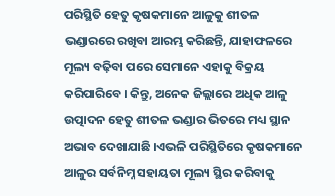ପରିସ୍ଥିତି ହେତୁ କୃଷକମାନେ ଆଳୁକୁ ଶୀତଳ ଭଣ୍ଡାରରେ ରଖିବା ଆରମ୍ଭ କରିଛନ୍ତି, ଯାହାଫଳରେ ମୂଲ୍ୟ ବଢ଼ିବା ପରେ ସେମାନେ ଏହାକୁ ବିକ୍ରୟ କରିପାରିବେ । କିନ୍ତୁ, ଅନେକ ଜିଲ୍ଲାରେ ଅଧିକ ଆଳୁ ଉତ୍ପାଦନ ହେତୁ ଶୀତଳ ଭଣ୍ଡାର ଭିତରେ ମଧ୍ୟ ସ୍ଥାନ ଅଭାବ ଦେଖାଯାଛି ।ଏଭଳି ପରିସ୍ଥିତିରେ କୃଷକମାନେ ଆଳୁର ସର୍ବନିମ୍ନ ସହାୟତା ମୂଲ୍ୟ ସ୍ଥିର କରିବାକୁ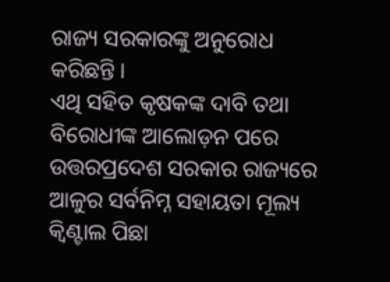ରାଜ୍ୟ ସରକାରଙ୍କୁ ଅନୁରୋଧ କରିଛନ୍ତି ।
ଏଥି ସହିତ କୃଷକଙ୍କ ଦାବି ତଥା ବିରୋଧୀଙ୍କ ଆଲୋଡ଼ନ ପରେ ଉତ୍ତରପ୍ରଦେଶ ସରକାର ରାଜ୍ୟରେ ଆଳୁର ସର୍ବନିମ୍ନ ସହାୟତା ମୂଲ୍ୟ କ୍ୱିଣ୍ଟାଲ ପିଛା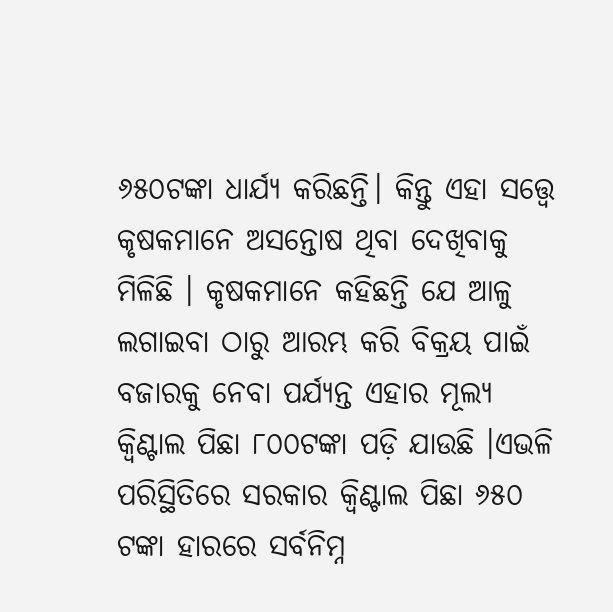୬୫୦ଟଙ୍କା ଧାର୍ଯ୍ୟ କରିଛନ୍ତି। କିନ୍ତୁ ଏହା ସତ୍ତ୍ୱେ କୃଷକମାନେ ଅସନ୍ତୋଷ ଥିବା ଦେଖିବାକୁ ମିଳିଛି । କୃଷକମାନେ କହିଛନ୍ତି ଯେ ଆଳୁ ଲଗାଇବା ଠାରୁ ଆରମ୍ଭ କରି ବିକ୍ରୟ ପାଇଁ ବଜାରକୁ ନେବା ପର୍ଯ୍ୟନ୍ତ ଏହାର ମୂଲ୍ୟ କ୍ୱିଣ୍ଟାଲ ପିଛା ୮୦୦ଟଙ୍କା ପଡ଼ି ଯାଉଛି ।ଏଭଳି ପରିସ୍ଥିତିରେ ସରକାର କ୍ୱିଣ୍ଟାଲ ପିଛା ୬୫୦ ଟଙ୍କା ହାରରେ ସର୍ବନିମ୍ନ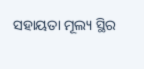ସହାୟତା ମୂଲ୍ୟ ସ୍ଥିର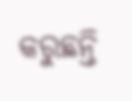କରୁଛନ୍ତି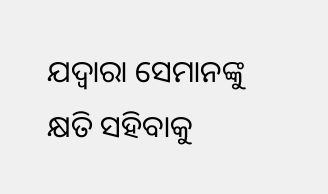ଯଦ୍ୱାରା ସେମାନଙ୍କୁ କ୍ଷତି ସହିବାକୁ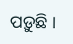ପଡ଼ୁଛି ।